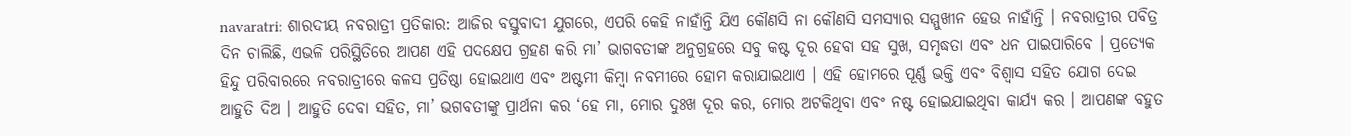navaratri: ଶାରଦୀୟ ନବରାତ୍ରୀ ପ୍ରତିକାର: ଆଜିର ବସ୍ତୁବାଦୀ ଯୁଗରେ, ଏପରି କେହି ନାହାଁନ୍ତି ଯିଏ କୌଣସି ନା କୌଣସି ସମସ୍ୟାର ସମ୍ମୁଖୀନ ହେଉ ନାହାଁନ୍ତି । ନବରାତ୍ରୀର ପବିତ୍ର ଦିନ ଚାଲିଛି, ଏଭଳି ପରିସ୍ଥିତିରେ ଆପଣ ଏହି ପଦକ୍ଷେପ ଗ୍ରହଣ କରି ମା’ ଭାଗବତୀଙ୍କ ଅନୁଗ୍ରହରେ ସବୁ କଷ୍ଟ ଦୂର ହେବା ସହ ସୁଖ, ସମୃଦ୍ଧତା ଏବଂ ଧନ ପାଇପାରିବେ । ପ୍ରତ୍ୟେକ ହିନ୍ଦୁ ପରିବାରରେ ନବରାତ୍ରୀରେ କଳସ ପ୍ରତିଷ୍ଠା ହୋଇଥାଏ ଏବଂ ଅଷ୍ଟମୀ କିମ୍ବା ନବମୀରେ ହୋମ କରାଯାଇଥାଏ । ଏହି ହୋମରେ ପୂର୍ଣ୍ଣ ଭକ୍ତି ଏବଂ ବିଶ୍ୱାସ ସହିତ ଯୋଗ ଦେଇ ଆହୁତି ଦିଅ । ଆହୁତି ଦେବା ସହିତ, ମା’ ଭଗବତୀଙ୍କୁ ପ୍ରାର୍ଥନା କର ‘ହେ ମା, ମୋର ଦୁଃଖ ଦୂର କର, ମୋର ଅଟକିଥିବା ଏବଂ ନଷ୍ଟ ହୋଇଯାଇଥିବା କାର୍ଯ୍ୟ କର । ଆପଣଙ୍କ ବହୁତ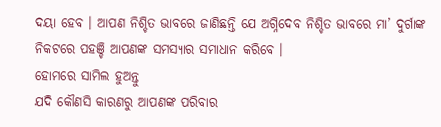ଦୟା ହେବ । ଆପଣ ନିଶ୍ଚିତ ଭାବରେ ଜାଣିଛନ୍ତି ଯେ ଅଗ୍ନିଦେବ ନିଶ୍ଚିତ ଭାବରେ ମା’ ଦୁର୍ଗାଙ୍କ ନିକଟରେ ପହଞ୍ଚି ଆପଣଙ୍କ ସମସ୍ୟାର ସମାଧାନ କରିବେ ।
ହୋମରେ ସାମିଲ ହୁଅନ୍ତୁ
ଯଦି କୌଣସି କାରଣରୁ ଆପଣଙ୍କ ପରିବାର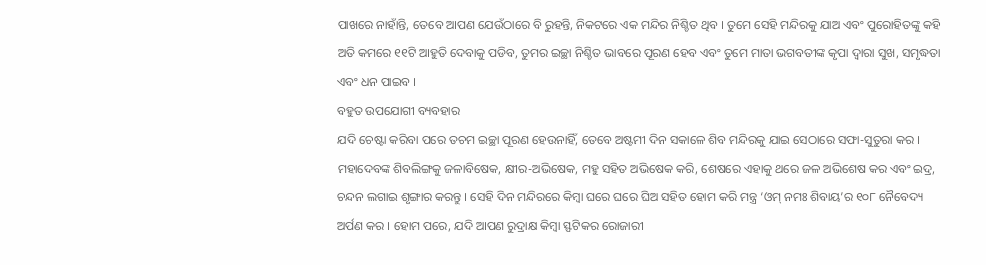ପାଖରେ ନାହାଁନ୍ତି, ତେବେ ଆପଣ ଯେଉଁଠାରେ ବି ରୁହନ୍ତି, ନିକଟରେ ଏକ ମନ୍ଦିର ନିଶ୍ଚିତ ଥିବ । ତୁମେ ସେହି ମନ୍ଦିରକୁ ଯାଅ ଏବଂ ପୁରୋହିତଙ୍କୁ କହି ଅତି କମରେ ୧୧ଟି ଆହୁତି ଦେବାକୁ ପଡିବ, ତୁମର ଇଚ୍ଛା ନିଶ୍ଚିତ ଭାବରେ ପୂରଣ ହେବ ଏବଂ ତୁମେ ମାତା ଭଗବତୀଙ୍କ କୃପା ଦ୍ୱାରା ସୁଖ, ସମୃଦ୍ଧତା ଏବଂ ଧନ ପାଇବ ।
ବହୁତ ଉପଯୋଗୀ ବ୍ୟବହାର
ଯଦି ଚେଷ୍ଟା କରିବା ପରେ ତଚମ ଇଚ୍ଛା ପୂରଣ ହେଉନାହିଁ, ତେବେ ଅଷ୍ଟମୀ ଦିନ ସକାଳେ ଶିବ ମନ୍ଦିରକୁ ଯାଇ ସେଠାରେ ସଫା-ସୁତୁରା କର । ମହାଦେବଙ୍କ ଶିବଲିଙ୍ଗକୁ ଜଳାବିଷେକ, କ୍ଷୀର-ଅଭିଷେକ, ମହୁ ସହିତ ଅଭିଷେକ କରି, ଶେଷରେ ଏହାକୁ ଥରେ ଜଳ ଅଭିଶେଷ କର ଏବଂ ଇଦ୍ର, ଚନ୍ଦନ ଲଗାଇ ଶୃଙ୍ଗାର କରନ୍ତୁ । ସେହି ଦିନ ମନ୍ଦିରରେ କିମ୍ବା ଘରେ ଘରେ ଘିଅ ସହିତ ହୋମ କରି ମନ୍ତ୍ର ‘ଓମ୍ ନମଃ ଶିବାୟ’ର ୧୦୮ ନୈବେଦ୍ୟ ଅର୍ପଣ କର । ହୋମ ପରେ, ଯଦି ଆପଣ ରୁଦ୍ରାକ୍ଷ କିମ୍ବା ସ୍ଫଟିକର ରୋଜାରୀ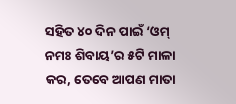ସହିତ ୪୦ ଦିନ ପାଇଁ ‘ଓମ୍ ନମଃ ଶିବାୟ’ର ୫ଟି ମାଳା କର, ତେବେ ଆପଣ ମାତା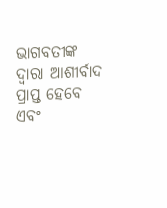ଭାଗବତୀଙ୍କ ଦ୍ୱାରା ଆଶୀର୍ବାଦ ପ୍ରାପ୍ତ ହେବେ ଏବଂ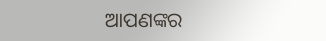ଆପଣଙ୍କର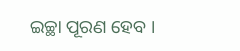ଇଚ୍ଛା ପୂରଣ ହେବ ।